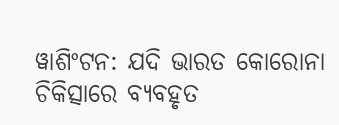ୱାଶିଂଟନ: ଯଦି ଭାରତ କୋରୋନା ଚିକିତ୍ସାରେ ବ୍ୟବହୃତ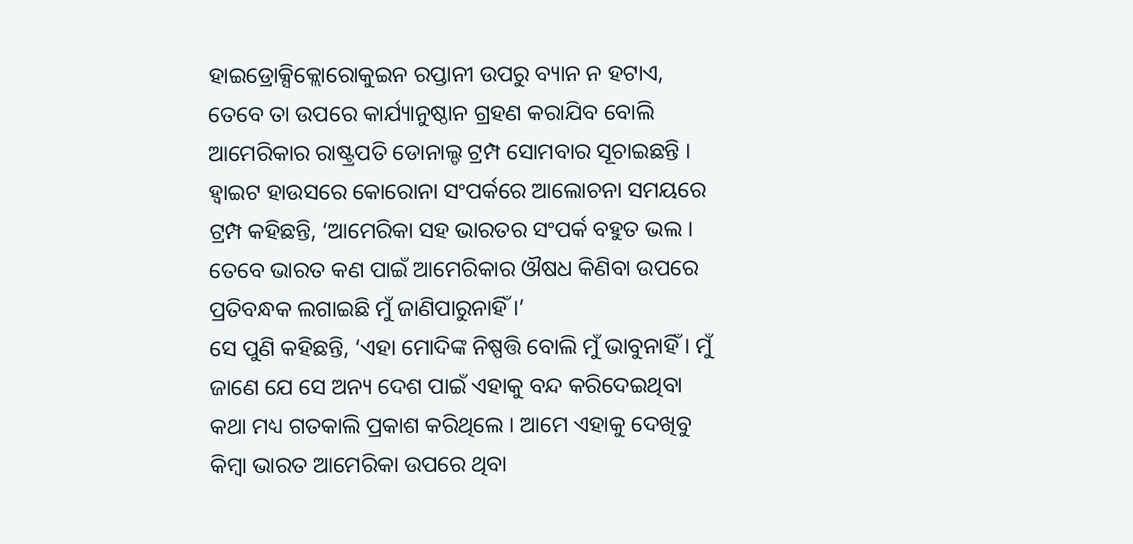ହାଇଡ୍ରୋକ୍ସିକ୍ଲୋରୋକୁଇନ ରପ୍ତାନୀ ଉପରୁ ବ୍ୟାନ ନ ହଟାଏ, ତେବେ ତା ଉପରେ କାର୍ଯ୍ୟାନୁଷ୍ଠାନ ଗ୍ରହଣ କରାଯିବ ବୋଲି ଆମେରିକାର ରାଷ୍ଟ୍ରପତି ଡୋନାଲ୍ଡ ଟ୍ରମ୍ପ ସୋମବାର ସୂଚାଇଛନ୍ତି । ହ୍ବାଇଟ ହାଉସରେ କୋରୋନା ସଂପର୍କରେ ଆଲୋଚନା ସମୟରେ ଟ୍ରମ୍ପ କହିଛନ୍ତି, ‘ଆମେରିକା ସହ ଭାରତର ସଂପର୍କ ବହୁତ ଭଲ । ତେବେ ଭାରତ କଣ ପାଇଁ ଆମେରିକାର ଔଷଧ କିଣିବା ଉପରେ ପ୍ରତିବନ୍ଧକ ଲଗାଇଛି ମୁଁ ଜାଣିପାରୁନାହିଁ ।’
ସେ ପୁଣି କହିଛନ୍ତି, ‘ଏହା ମୋଦିଙ୍କ ନିଷ୍ପତ୍ତି ବୋଲି ମୁଁ ଭାବୁନାହିଁ । ମୁଁ ଜାଣେ ଯେ ସେ ଅନ୍ୟ ଦେଶ ପାଇଁ ଏହାକୁ ବନ୍ଦ କରିଦେଇଥିବା କଥା ମଧ୍ୟ ଗତକାଲି ପ୍ରକାଶ କରିଥିଲେ । ଆମେ ଏହାକୁ ଦେଖିବୁ କିମ୍ବା ଭାରତ ଆମେରିକା ଉପରେ ଥିବା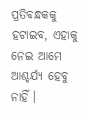ପ୍ରତିବନ୍ଧକକୁ ହଟାଇବ, ଏହାକୁ ନେଇ ଆମେ ଆଶ୍ଚର୍ଯ୍ୟ ହେବୁ ନାହିଁ ।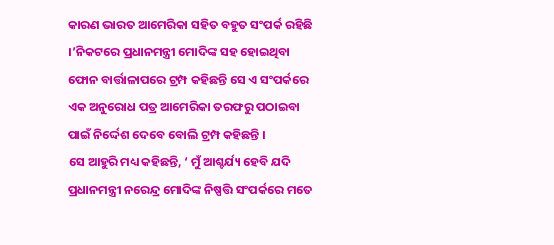କାରଣ ଭାରତ ଆମେରିକା ସହିତ ବହୁତ ସଂପର୍କ ରହିଛି ।’ନିକଟରେ ପ୍ରଧାନମନ୍ତ୍ରୀ ମୋଦିଙ୍କ ସହ ହୋଇଥିବା ଫୋନ ବାର୍ତ୍ତାଳାପରେ ଟ୍ରମ୍ପ କହିଛନ୍ତି ସେ ଏ ସଂପର୍କରେ ଏକ ଅନୁରୋଧ ପତ୍ର ଆମେରିକା ତରଫରୁ ପଠାଇବା ପାଇଁ ନିର୍ଦ୍ଦେଶ ଦେବେ ବୋଲି ଟ୍ରମ୍ପ କହିଛନ୍ତି ।
ସେ ଆହୁରି ମଧ୍ୟ କହିଛନ୍ତି, ‘ ମୁଁ ଆଶ୍ଚର୍ଯ୍ୟ ହେବି ଯଦି ପ୍ରଧାନମନ୍ତ୍ରୀ ନରେନ୍ଦ୍ର ମୋଦିଙ୍କ ନିଷ୍ପତ୍ତି ସଂପର୍କରେ ମତେ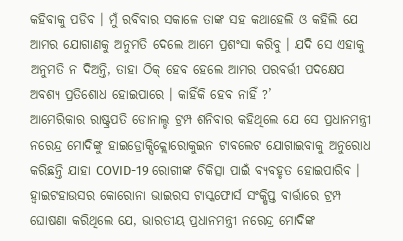କହିବାକୁ ପଡିବ । ମୁଁ ରବିବାର ସକାଳେ ତାଙ୍କ ସହ କଥାହେଲି ଓ କହିଲି ଯେ ଆମର ଯୋଗାଣକୁ ଅନୁମତି ଦେଲେ ଆମେ ପ୍ରଶଂସା କରିବୁ । ଯଦି ସେ ଏହାକୁ ଅନୁମତି ନ ଦିଅନ୍ତି, ତାହା ଠିକ୍ ହେବ ହେଲେ ଆମର ପରବର୍ତ୍ତୀ ପଦକ୍ଷେପ ଅବଶ୍ୟ ପ୍ରତିଶୋଧ ହୋଇପାରେ । କାହିଁକି ହେବ ନାହିଁ ?’
ଆମେରିକାର ରାଷ୍ଟ୍ରପତି ଡୋନାଲ୍ଡ ଟ୍ରମ୍ପ ଶନିବାର କହିଥିଲେ ଯେ ସେ ପ୍ରଧାନମନ୍ତ୍ରୀ ନରେନ୍ଦ୍ର ମୋଦିଙ୍କୁ ହାଇଡ୍ରୋକ୍ସିକ୍ଲୋରୋକୁଇନ ଟାବଲେଟ ଯୋଗାଇବାକୁ ଅନୁରୋଧ କରିଛନ୍ତି ଯାହା COVID-19 ରୋଗୀଙ୍କ ଚିକିତ୍ସା ପାଇଁ ବ୍ୟବହୃତ ହୋଇପାରିବ । ହ୍ବାଇଟହାଉସର କୋରୋନା ଭାଇରସ ଟାସ୍କଫୋର୍ସ ସଂକ୍ଷିପ୍ତ ବାର୍ତ୍ତାରେ ଟ୍ରମ୍ପ ଘୋଷଣା କରିଥିଲେ ଯେ, ଭାରତୀୟ ପ୍ରଧାନମନ୍ତ୍ରୀ ନରେନ୍ଦ୍ର ମୋଦିଙ୍କ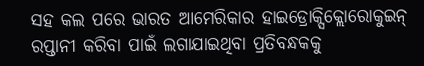ସହ କଲ ପରେ ଭାରତ ଆମେରିକାର ହାଇଡ୍ରୋକ୍ସିକ୍ଲୋରୋକୁଇନ୍ ରପ୍ତାନୀ କରିବା ପାଇଁ ଲଗାଯାଇଥିବା ପ୍ରତିବନ୍ଧକକୁ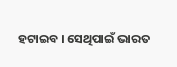ହଟାଇବ । ସେଥିପାଇଁ ଭାରତ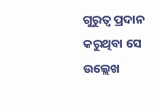ଗୁରୁତ୍ବ ପ୍ରଦାନ କରୁଥିବା ସେ ଉଲ୍ଲେଖ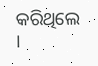କରିଥିଲେ ।